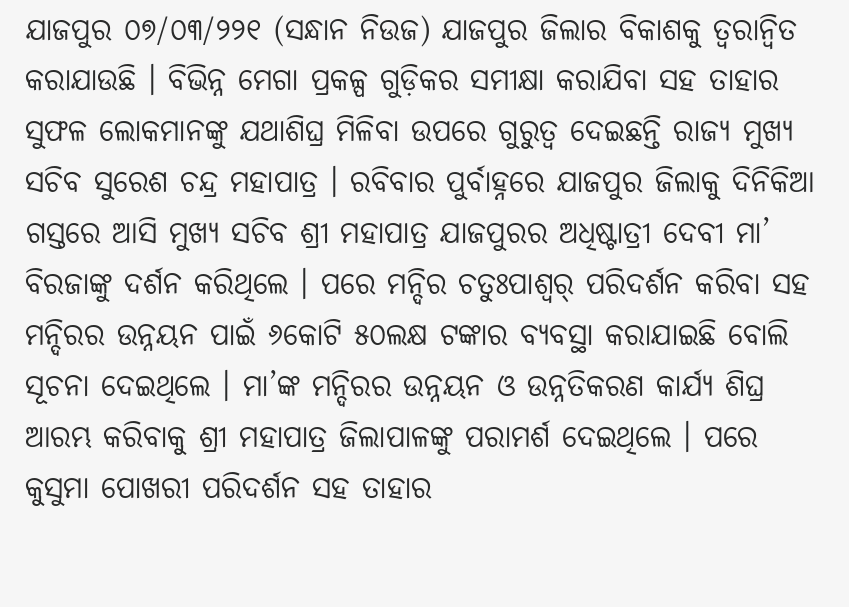ଯାଜପୁର ୦୭/୦୩/୨୨୧ (ସନ୍ଧାନ ନିଉଜ) ଯାଜପୁର ଜିଲାର ବିକାଶକୁ ତ୍ୱରାନ୍ୱିତ କରାଯାଉଛି । ବିଭିନ୍ନ ମେଗା ପ୍ରକଳ୍ପ ଗୁଡ଼ିକର ସମୀକ୍ଷା କରାଯିବା ସହ ତାହାର ସୁଫଳ ଲୋକମାନଙ୍କୁ ଯଥାଶିଘ୍ର ମିଳିବା ଉପରେ ଗୁରୁତ୍ୱ ଦେଇଛନ୍ତି ରାଜ୍ୟ ମୁଖ୍ୟ ସଚିବ ସୁରେଶ ଚନ୍ଦ୍ର ମହାପାତ୍ର । ରବିବାର ପୁର୍ବାହ୍ନରେ ଯାଜପୁର ଜିଲାକୁ ଦିନିକିଆ ଗସ୍ତରେ ଆସି ମୁଖ୍ୟ ସଚିବ ଶ୍ରୀ ମହାପାତ୍ର ଯାଜପୁରର ଅଧିଷ୍ଟାତ୍ରୀ ଦେବୀ ମା’ ବିରଜାଙ୍କୁ ଦର୍ଶନ କରିଥିଲେ । ପରେ ମନ୍ଦିର ଚତୁଃପାଶ୍ୱର୍ ପରିଦର୍ଶନ କରିବା ସହ ମନ୍ଦିରର ଉନ୍ନୟନ ପାଇଁ ୬କୋଟି ୫୦ଲକ୍ଷ ଟଙ୍କାର ବ୍ୟବସ୍ଥା କରାଯାଇଛି ବୋଲି ସୂଚନା ଦେଇଥିଲେ । ମା’ଙ୍କ ମନ୍ଦିରର ଉନ୍ନୟନ ଓ ଉନ୍ନତିକରଣ କାର୍ଯ୍ୟ ଶିଘ୍ର ଆରମ୍ଭ କରିବାକୁ ଶ୍ରୀ ମହାପାତ୍ର ଜିଲାପାଳଙ୍କୁ ପରାମର୍ଶ ଦେଇଥିଲେ । ପରେ କୁସୁମା ପୋଖରୀ ପରିଦର୍ଶନ ସହ ତାହାର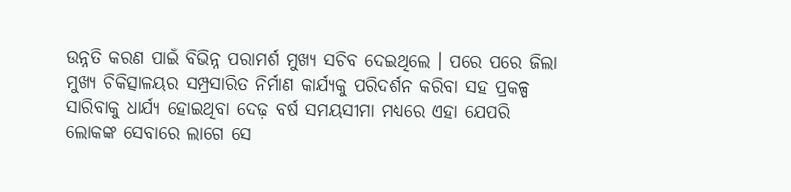ଉନ୍ନତି କରଣ ପାଇଁ ବିଭିନ୍ନ ପରାମର୍ଶ ମୁଖ୍ୟ ସଚିବ ଦେଇଥିଲେ । ପରେ ପରେ ଜିଲା ମୁଖ୍ୟ ଚିକିତ୍ସାଳୟର ସମ୍ପ୍ରସାରିତ ନିର୍ମାଣ କାର୍ଯ୍ୟକୁ ପରିଦର୍ଶନ କରିବା ସହ ପ୍ରକଳ୍ପ ସାରିବାକୁ ଧାର୍ଯ୍ୟ ହୋଇଥିବା ଦେଢ଼ ବର୍ଷ ସମୟସୀମା ମଧ୍ୟରେ ଏହା ଯେପରି ଲୋକଙ୍କ ସେବାରେ ଲାଗେ ସେ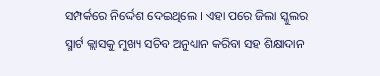ସମ୍ପର୍କରେ ନିର୍ଦ୍ଦେଶ ଦେଇଥିଲେ । ଏହା ପରେ ଜିଲା ସ୍କୁଲର ସ୍ମାର୍ଟ କ୍ଲାସକୁ ମୁଖ୍ୟ ସଚିବ ଅନୁଧ୍ୟାନ କରିବା ସହ ଶିକ୍ଷାଦାନ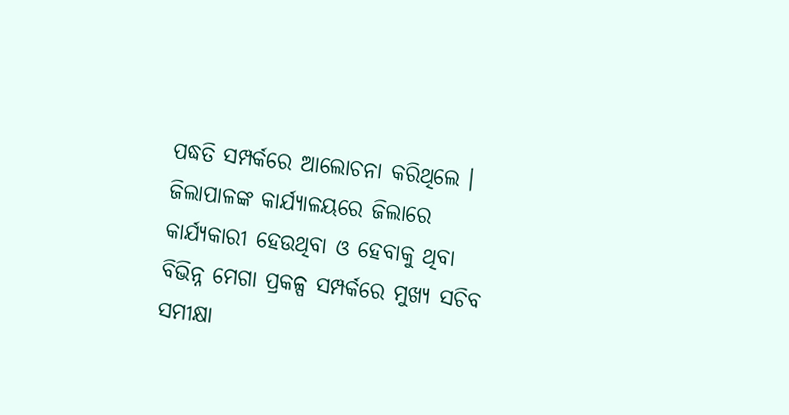ପଦ୍ଧତି ସମ୍ପର୍କରେ ଆଲୋଚନା କରିଥିଲେ । ଜିଲାପାଳଙ୍କ କାର୍ଯ୍ୟାଳୟରେ ଜିଲାରେ କାର୍ଯ୍ୟକାରୀ ହେଉଥିବା ଓ ହେବାକୁ ଥିବା ବିଭିନ୍ନ ମେଗା ପ୍ରକଳ୍ପ ସମ୍ପର୍କରେ ମୁଖ୍ୟ ସଚିବ ସମୀକ୍ଷା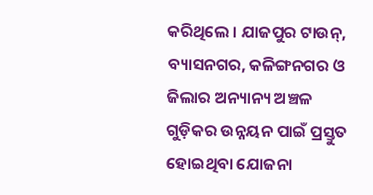କରିଥିଲେ । ଯାଜପୁର ଟାଉନ୍, ବ୍ୟାସନଗର, କଳିଙ୍ଗନଗର ଓ ଜିଲାର ଅନ୍ୟାନ୍ୟ ଅଞ୍ଚଳ ଗୁଡ଼ିକର ଉନ୍ନୟନ ପାଇଁ ପ୍ରସ୍ତୁତ ହୋଇଥିବା ଯୋଜନା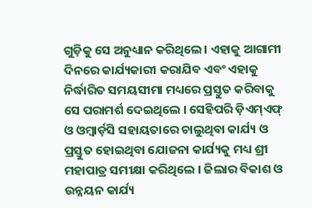ଗୁଡ଼ିକୁ ସେ ଅନୁଧ୍ୟାନ କରିଥିଲେ । ଏହାକୁ ଆଗାମୀ ଦିନରେ କାର୍ଯ୍ୟକାରୀ କରାଯିବ ଏବଂ ଏହାକୁ ନିର୍ଦ୍ଧାରିତ ସମୟସୀମା ମଧ୍ୟରେ ପ୍ରସ୍ତୁତ କରିବାକୁ ସେ ପରାମର୍ଶ ଦେଇଥିଲେ । ସେହିପରି ଡ଼ିଏମ୍ଏଫ୍ ଓ ଓମ୍ବାର୍ଡ଼ସି ସହାୟତାରେ ଚାଲୁଥିବା କାର୍ଯ୍ୟ ଓ ପ୍ରସ୍ତୁତ ହୋଇଥିବା ଯୋଜନା କାର୍ଯ୍ୟକୁ ମଧ୍ୟ ଶ୍ରୀ ମହାପାତ୍ର ସମୀକ୍ଷା କରିଥିଲେ । ଜିଲାର ବିକାଶ ଓ ଉନ୍ନୟନ କାର୍ଯ୍ୟ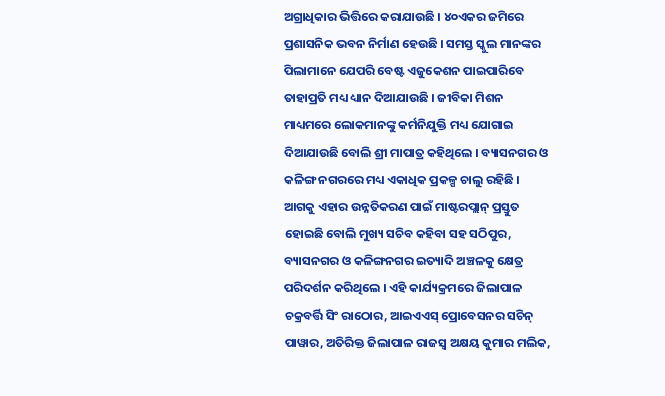ଅଗ୍ରାଧିକାର ଭିତ୍ତିରେ କରାଯାଉଛି । ୪୦ଏକର ଜମିରେ ପ୍ରଶାସନିକ ଭବନ ନିର୍ମାଣ ହେଉଛି । ସମସ୍ତ ସ୍କୁଲ ମାନଙ୍କର ପିଲାମାନେ ଯେପରି ବେଷ୍ଟ ଏଜୁକେଶନ ପାଇପାରିବେ ତାହାପ୍ରତି ମଧ୍ୟ ଧ୍ୟାନ ଦିଆଯାଉଛି । ଜୀବିକା ମିଶନ ମାଧ୍ୟମରେ ଲୋକମାନଙ୍କୁ କର୍ମନିଯୁକ୍ତି ମଧ୍ୟ ଯୋଗାଇ ଦିଆଯାଉଛି ବୋଲି ଶ୍ରୀ ମାପାତ୍ର କହିଥିଲେ । ବ୍ୟାସନଗର ଓ କଳିଙ୍ଗ ନଗରରେ ମଧ୍ୟ ଏକାଧିକ ପ୍ରକଳ୍ପ ଚାଲୁ ରହିଛି । ଆଗକୁ ଏହାର ଉନ୍ନତିକରଣ ପାଇଁ ମାଷ୍ଟରପ୍ଲାନ୍ ପ୍ରସ୍ତୁତ ହୋଇଛି ବୋଲି ମୁଖ୍ୟ ସଚିବ କହିବା ସହ ସଠିପୁର, ବ୍ୟାସନଗର ଓ କଳିଙ୍ଗନଗର ଇତ୍ୟାଦି ଅଞ୍ଚଳକୁ କ୍ଷେତ୍ର ପରିଦର୍ଶନ କରିଥିଲେ । ଏହି କାର୍ଯ୍ୟକ୍ରମରେ ଜିଲାପାଳ ଚକ୍ରବର୍ତ୍ତି ସିଂ ରାଠୋର, ଆଇଏଏସ୍ ପ୍ରୋବେସନର ସଚିନ୍ ପାୱାର, ଅତିରିକ୍ତ ଜିଲାପାଳ ରାଜସ୍ୱ ଅକ୍ଷୟ କୁମାର ମଲିକ,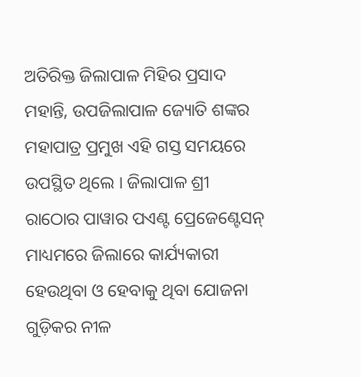ଅତିରିକ୍ତ ଜିଲାପାଳ ମିହିର ପ୍ରସାଦ ମହାନ୍ତି, ଉପଜିଲାପାଳ ଜ୍ୟୋତି ଶଙ୍କର ମହାପାତ୍ର ପ୍ରମୁଖ ଏହି ଗସ୍ତ ସମୟରେ ଉପସ୍ଥିତ ଥିଲେ । ଜିଲାପାଳ ଶ୍ରୀ ରାଠୋର ପାୱାର ପଏଣ୍ଟ ପ୍ରେଜେଣ୍ଟେସନ୍ ମାଧ୍ୟମରେ ଜିଲାରେ କାର୍ଯ୍ୟକାରୀ ହେଉଥିବା ଓ ହେବାକୁ ଥିବା ଯୋଜନା ଗୁଡ଼ିକର ନୀଳ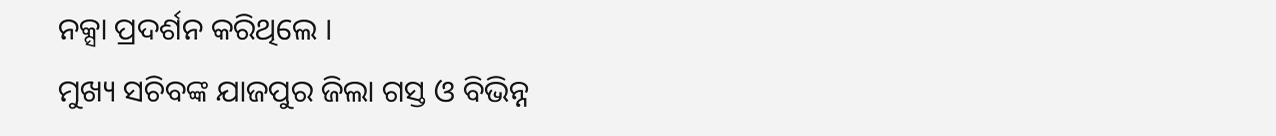ନକ୍ସା ପ୍ରଦର୍ଶନ କରିଥିଲେ ।
ମୁଖ୍ୟ ସଚିବଙ୍କ ଯାଜପୁର ଜିଲା ଗସ୍ତ ଓ ବିଭିନ୍ନ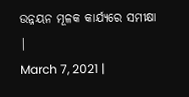ଉନ୍ନୟନ ମୂଳକ କାର୍ଯ୍ୟରେ ସମୀକ୍ଷା
|
March 7, 2021 |